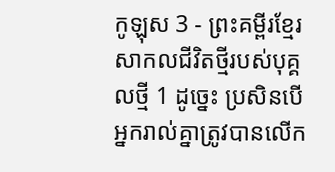កូឡុស 3 - ព្រះគម្ពីរខ្មែរសាកលជីវិតថ្មីរបស់បុគ្គលថ្មី 1 ដូច្នេះ ប្រសិនបើអ្នករាល់គ្នាត្រូវបានលើក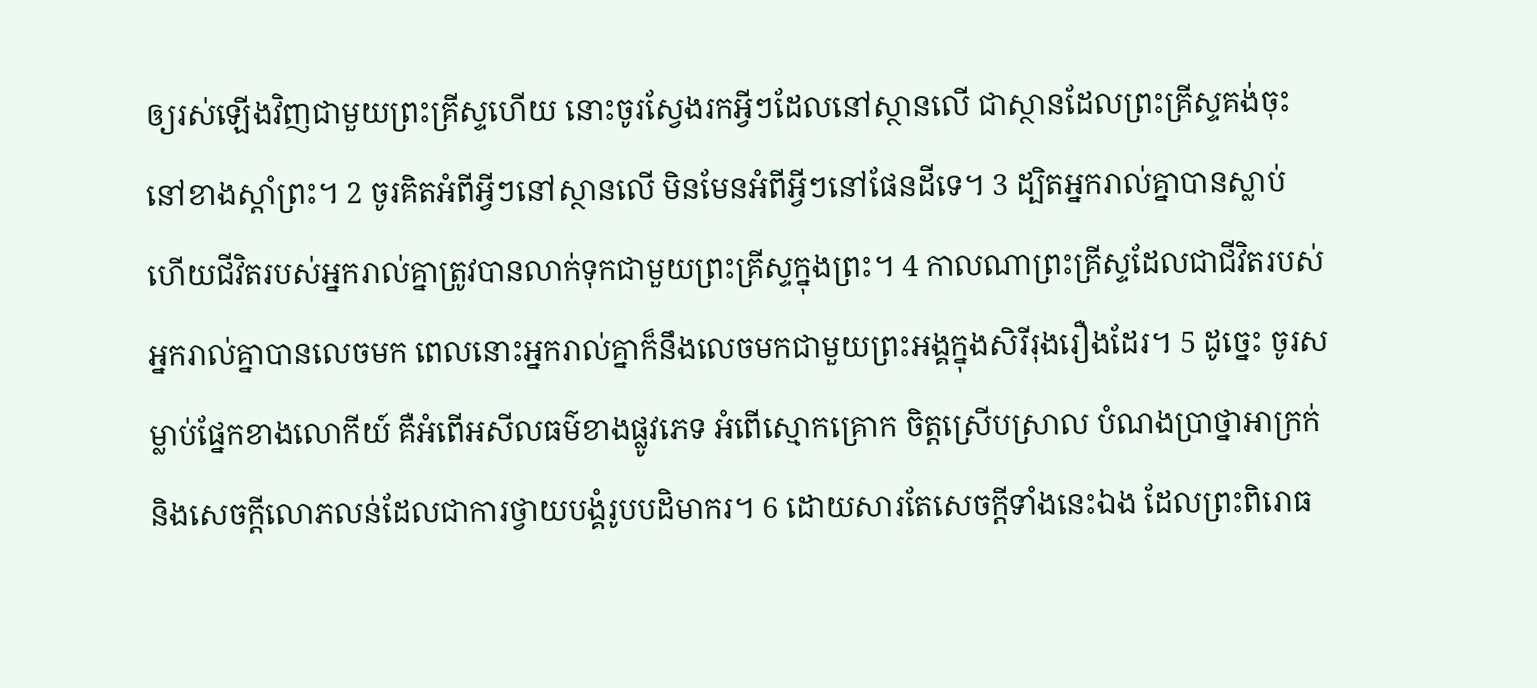ឲ្យរស់ឡើងវិញជាមួយព្រះគ្រីស្ទហើយ នោះចូរស្វែងរកអ្វីៗដែលនៅស្ថានលើ ជាស្ថានដែលព្រះគ្រីស្ទគង់ចុះនៅខាងស្ដាំព្រះ។ 2 ចូរគិតអំពីអ្វីៗនៅស្ថានលើ មិនមែនអំពីអ្វីៗនៅផែនដីទេ។ 3 ដ្បិតអ្នករាល់គ្នាបានស្លាប់ ហើយជីវិតរបស់អ្នករាល់គ្នាត្រូវបានលាក់ទុកជាមួយព្រះគ្រីស្ទក្នុងព្រះ។ 4 កាលណាព្រះគ្រីស្ទដែលជាជីវិតរបស់អ្នករាល់គ្នាបានលេចមក ពេលនោះអ្នករាល់គ្នាក៏នឹងលេចមកជាមួយព្រះអង្គក្នុងសិរីរុងរឿងដែរ។ 5 ដូច្នេះ ចូរសម្លាប់ផ្នែកខាងលោកីយ៍ គឺអំពើអសីលធម៌ខាងផ្លូវភេទ អំពើស្មោកគ្រោក ចិត្តស្រើបស្រាល បំណងប្រាថ្នាអាក្រក់ និងសេចក្ដីលោភលន់ដែលជាការថ្វាយបង្គំរូបបដិមាករ។ 6 ដោយសារតែសេចក្ដីទាំងនេះឯង ដែលព្រះពិរោធ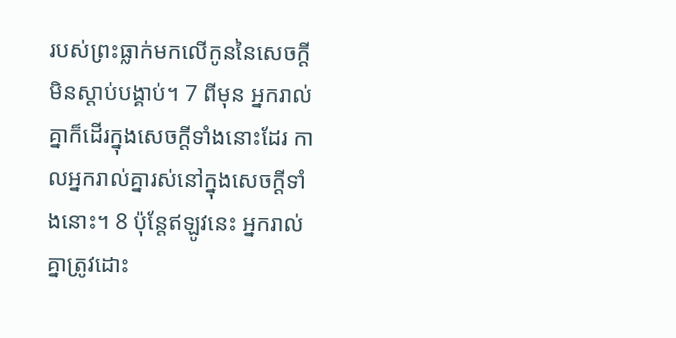របស់ព្រះធ្លាក់មកលើកូននៃសេចក្ដីមិនស្ដាប់បង្គាប់។ 7 ពីមុន អ្នករាល់គ្នាក៏ដើរក្នុងសេចក្ដីទាំងនោះដែរ កាលអ្នករាល់គ្នារស់នៅក្នុងសេចក្ដីទាំងនោះ។ 8 ប៉ុន្តែឥឡូវនេះ អ្នករាល់គ្នាត្រូវដោះ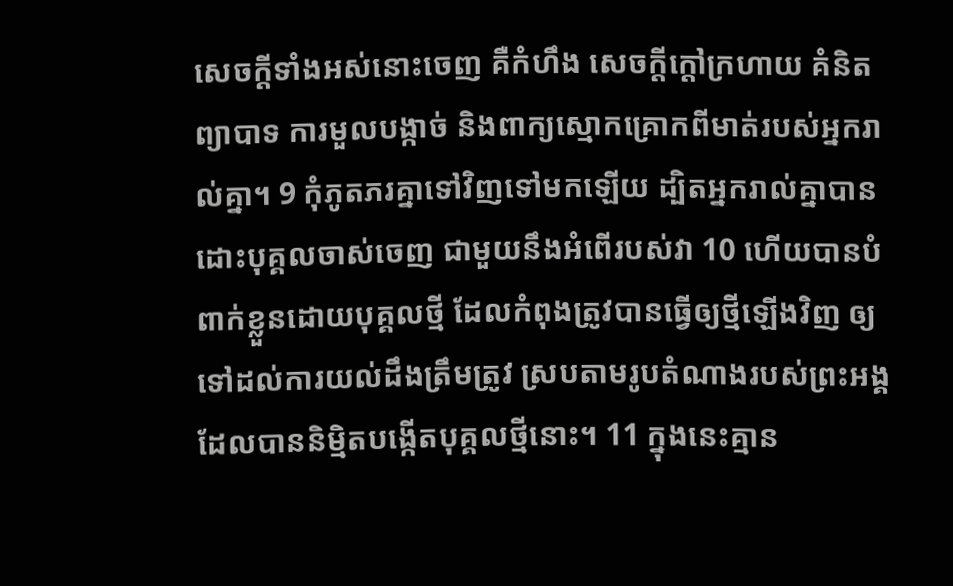សេចក្ដីទាំងអស់នោះចេញ គឺកំហឹង សេចក្ដីក្ដៅក្រហាយ គំនិតព្យាបាទ ការមួលបង្កាច់ និងពាក្យស្មោកគ្រោកពីមាត់របស់អ្នករាល់គ្នា។ 9 កុំភូតភរគ្នាទៅវិញទៅមកឡើយ ដ្បិតអ្នករាល់គ្នាបានដោះបុគ្គលចាស់ចេញ ជាមួយនឹងអំពើរបស់វា 10 ហើយបានបំពាក់ខ្លួនដោយបុគ្គលថ្មី ដែលកំពុងត្រូវបានធ្វើឲ្យថ្មីឡើងវិញ ឲ្យទៅដល់ការយល់ដឹងត្រឹមត្រូវ ស្របតាមរូបតំណាងរបស់ព្រះអង្គដែលបាននិម្មិតបង្កើតបុគ្គលថ្មីនោះ។ 11 ក្នុងនេះគ្មាន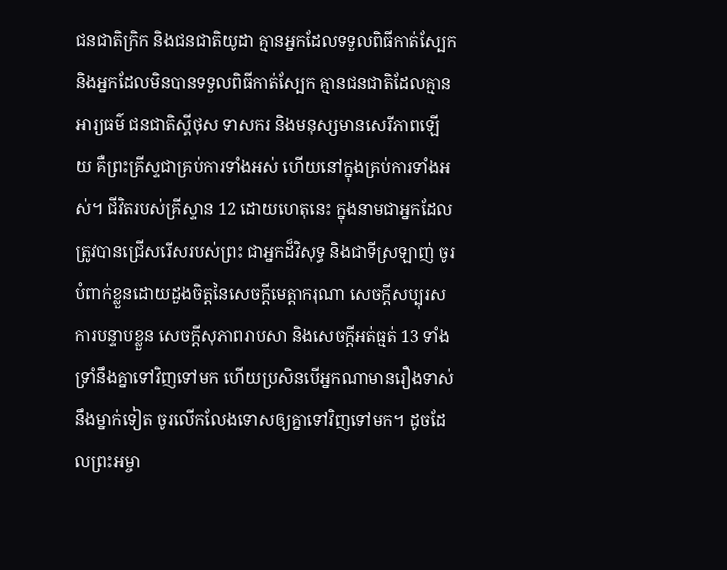ជនជាតិក្រិក និងជនជាតិយូដា គ្មានអ្នកដែលទទួលពិធីកាត់ស្បែក និងអ្នកដែលមិនបានទទួលពិធីកាត់ស្បែក គ្មានជនជាតិដែលគ្មានអារ្យធម៌ ជនជាតិស្គីថុស ទាសករ និងមនុស្សមានសេរីភាពឡើយ គឺព្រះគ្រីស្ទជាគ្រប់ការទាំងអស់ ហើយនៅក្នុងគ្រប់ការទាំងអស់។ ជីវិតរបស់គ្រីស្ទាន 12 ដោយហេតុនេះ ក្នុងនាមជាអ្នកដែលត្រូវបានជ្រើសរើសរបស់ព្រះ ជាអ្នកដ៏វិសុទ្ធ និងជាទីស្រឡាញ់ ចូរបំពាក់ខ្លួនដោយដួងចិត្តនៃសេចក្ដីមេត្តាករុណា សេចក្ដីសប្បុរស ការបន្ទាបខ្លួន សេចក្ដីសុភាពរាបសា និងសេចក្ដីអត់ធ្មត់ 13 ទាំងទ្រាំនឹងគ្នាទៅវិញទៅមក ហើយប្រសិនបើអ្នកណាមានរឿងទាស់នឹងម្នាក់ទៀត ចូរលើកលែងទោសឲ្យគ្នាទៅវិញទៅមក។ ដូចដែលព្រះអម្ចា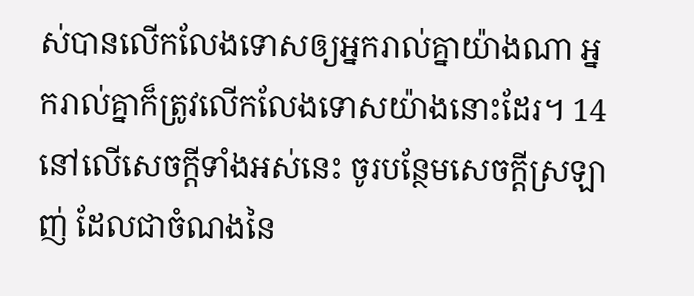ស់បានលើកលែងទោសឲ្យអ្នករាល់គ្នាយ៉ាងណា អ្នករាល់គ្នាក៏ត្រូវលើកលែងទោសយ៉ាងនោះដែរ។ 14 នៅលើសេចក្ដីទាំងអស់នេះ ចូរបន្ថែមសេចក្ដីស្រឡាញ់ ដែលជាចំណងនៃ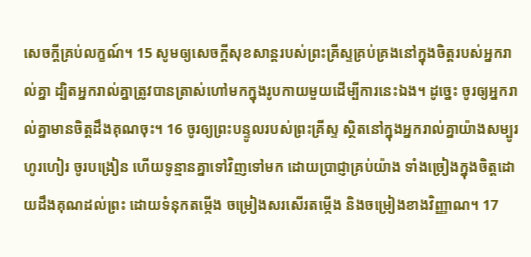សេចក្ដីគ្រប់លក្ខណ៍។ 15 សូមឲ្យសេចក្ដីសុខសាន្តរបស់ព្រះគ្រីស្ទគ្រប់គ្រងនៅក្នុងចិត្តរបស់អ្នករាល់គ្នា ដ្បិតអ្នករាល់គ្នាត្រូវបានត្រាស់ហៅមកក្នុងរូបកាយមួយដើម្បីការនេះឯង។ ដូច្នេះ ចូរឲ្យអ្នករាល់គ្នាមានចិត្តដឹងគុណចុះ។ 16 ចូរឲ្យព្រះបន្ទូលរបស់ព្រះគ្រីស្ទ ស្ថិតនៅក្នុងអ្នករាល់គ្នាយ៉ាងសម្បូរហូរហៀរ ចូរបង្រៀន ហើយទូន្មានគ្នាទៅវិញទៅមក ដោយប្រាជ្ញាគ្រប់យ៉ាង ទាំងច្រៀងក្នុងចិត្តដោយដឹងគុណដល់ព្រះ ដោយទំនុកតម្កើង ចម្រៀងសរសើរតម្កើង និងចម្រៀងខាងវិញ្ញាណ។ 17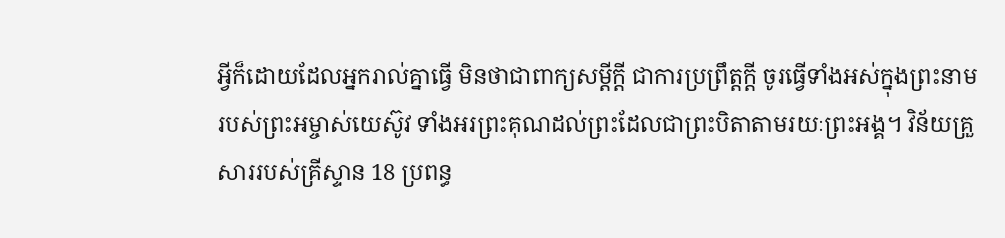អ្វីក៏ដោយដែលអ្នករាល់គ្នាធ្វើ មិនថាជាពាក្យសម្ដីក្ដី ជាការប្រព្រឹត្តក្ដី ចូរធ្វើទាំងអស់ក្នុងព្រះនាមរបស់ព្រះអម្ចាស់យេស៊ូវ ទាំងអរព្រះគុណដល់ព្រះដែលជាព្រះបិតាតាមរយៈព្រះអង្គ។ វិន័យគ្រួសាររបស់គ្រីស្ទាន 18 ប្រពន្ធ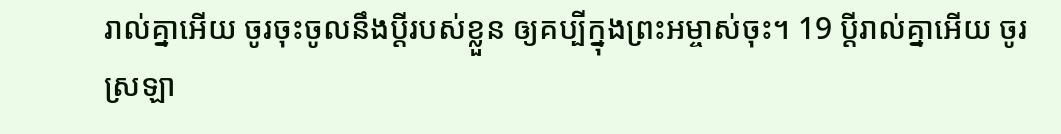រាល់គ្នាអើយ ចូរចុះចូលនឹងប្ដីរបស់ខ្លួន ឲ្យគប្បីក្នុងព្រះអម្ចាស់ចុះ។ 19 ប្ដីរាល់គ្នាអើយ ចូរស្រឡា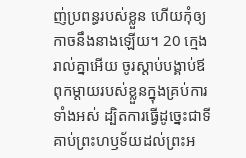ញ់ប្រពន្ធរបស់ខ្លួន ហើយកុំឲ្យកាចនឹងនាងឡើយ។ 20 ក្មេងរាល់គ្នាអើយ ចូរស្ដាប់បង្គាប់ឪពុកម្ដាយរបស់ខ្លួនក្នុងគ្រប់ការទាំងអស់ ដ្បិតការធ្វើដូច្នេះជាទីគាប់ព្រះហឫទ័យដល់ព្រះអ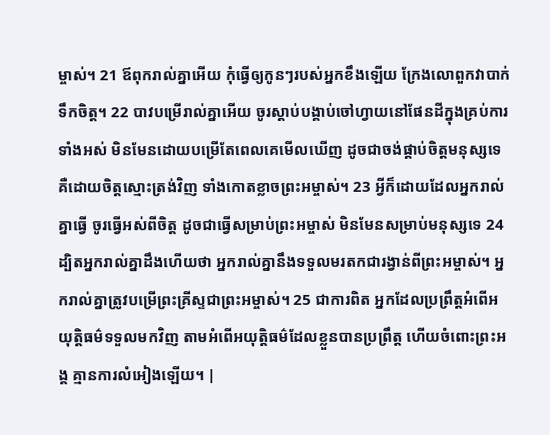ម្ចាស់។ 21 ឪពុករាល់គ្នាអើយ កុំធ្វើឲ្យកូនៗរបស់អ្នកខឹងឡើយ ក្រែងលោពួកវាបាក់ទឹកចិត្ត។ 22 បាវបម្រើរាល់គ្នាអើយ ចូរស្ដាប់បង្គាប់ចៅហ្វាយនៅផែនដីក្នុងគ្រប់ការទាំងអស់ មិនមែនដោយបម្រើតែពេលគេមើលឃើញ ដូចជាចង់ផ្គាប់ចិត្តមនុស្សទេ គឺដោយចិត្តស្មោះត្រង់វិញ ទាំងកោតខ្លាចព្រះអម្ចាស់។ 23 អ្វីក៏ដោយដែលអ្នករាល់គ្នាធ្វើ ចូរធ្វើអស់ពីចិត្ត ដូចជាធ្វើសម្រាប់ព្រះអម្ចាស់ មិនមែនសម្រាប់មនុស្សទេ 24 ដ្បិតអ្នករាល់គ្នាដឹងហើយថា អ្នករាល់គ្នានឹងទទួលមរតកជារង្វាន់ពីព្រះអម្ចាស់។ អ្នករាល់គ្នាត្រូវបម្រើព្រះគ្រីស្ទជាព្រះអម្ចាស់។ 25 ជាការពិត អ្នកដែលប្រព្រឹត្តអំពើអយុត្តិធម៌ទទួលមកវិញ តាមអំពើអយុត្តិធម៌ដែលខ្លួនបានប្រព្រឹត្ត ហើយចំពោះព្រះអង្គ គ្មានការលំអៀងឡើយ។ |